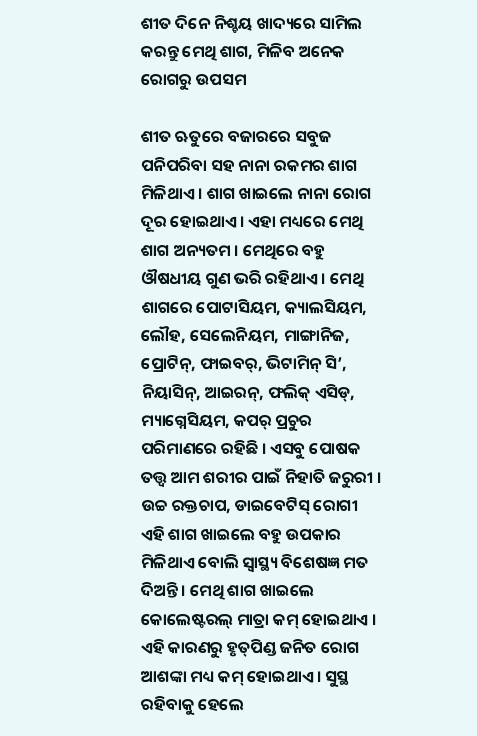ଶୀତ ଦିନେ ନିଶ୍ଚୟ ଖାଦ୍ୟରେ ସାମିଲ କରନ୍ତୁ ମେଥି ଶାଗ, ମିଳିବ ଅନେକ ରୋଗରୁ ଉପସମ

ଶୀତ ଋତୁରେ ବଜାରରେ ସବୁଜ ପନିପରିବା ସହ ନାନା ରକମର ଶାଗ ମିଳିଥାଏ । ଶାଗ ଖାଇଲେ ନାନା ରୋଗ ଦୂର ହୋଇଥାଏ। ଏହା ମଧ୍ୟରେ ମେଥି ଶାଗ ଅନ୍ୟତମ । ମେଥିରେ ବହୁ ଔଷଧୀୟ ଗୁଣ ଭରି ରହିଥାଏ । ମେଥି ଶାଗରେ ପୋଟାସିୟମ, କ୍ୟାଲସିୟମ, ଲୌହ, ସେଲେନିୟମ, ମାଙ୍ଗାନିଜ, ପ୍ରୋଟିନ୍‌, ଫାଇବର୍‌, ଭିଟାମିନ୍ ସି’, ନିୟାସିନ୍‌, ଆଇରନ୍‌, ଫଲିକ୍ ଏସିଡ୍‌, ମ୍ୟାଗ୍ନେସିୟମ, କପର୍ ପ୍ରଚୁର ପରିମାଣରେ ରହିଛି । ଏସବୁ ପୋଷକ ତତ୍ତ୍ୱ ଆମ ଶରୀର ପାଇଁ ନିହାତି ଜରୁରୀ । ଉଚ୍ଚ ରକ୍ତଚାପ, ଡାଇବେଟିସ୍ ରୋଗୀ ଏହି ଶାଗ ଖାଇଲେ ବହୁ ଉପକାର ମିଳିଥାଏ ବୋଲି ସ୍ୱାସ୍ଥ୍ୟ ବିଶେଷଜ୍ଞ ମତ ଦିଅନ୍ତି । ମେଥି ଶାଗ ଖାଇଲେ କୋଲେଷ୍ଟରଲ୍ ମାତ୍ରା କମ୍ ହୋଇଥାଏ । ଏହି କାରଣରୁ ହୃତ୍‌ପିଣ୍ଡ ଜନିତ ରୋଗ ଆଶଙ୍କା ମଧ୍ୟ କମ୍ ହୋଇଥାଏ । ସୁସ୍ଥ ରହିବାକୁ ହେଲେ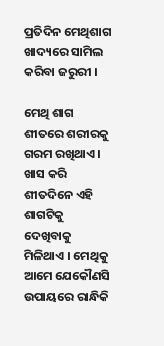ପ୍ରତିଦିନ ମେଥିଶାଗ ଖାଦ୍ୟରେ ସାମିଲ କରିବା ଜରୁରୀ ।

ମେଥି ଶାଗ ଶୀତରେ ଶରୀରକୁ ଗରମ ରଖିଥାଏ । ଖାସ କରି ଶୀତଦିନେ ଏହି ଶାଗଟିକୁ ଦେଖିବାକୁ ମିଳିଥାଏ । ମେଥିକୁ ଆମେ ଯେକୌଣସି ଉପାୟରେ ରାନ୍ଧିକି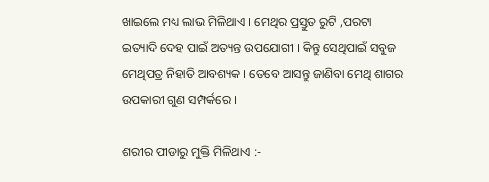ଖାଇଲେ ମଧ୍ୟ ଲାଭ ମିଳିଥାଏ । ମେଥିର ପ୍ରସ୍ତୁତ ରୁଟି ,ପରଟା ଇତ୍ୟାଦି ଦେହ ପାଇଁ ଅତ୍ୟନ୍ତ ଉପଯୋଗୀ । କିନ୍ତୁ ସେଥିପାଇଁ ସବୁଜ ମେଥିପତ୍ର ନିହାତି ଆବଶ୍ୟକ । ତେବେ ଆସନ୍ତୁ ଜାଣିବା ମେଥି ଶାଗର ଉପକାରୀ ଗୁଣ ସମ୍ପର୍କରେ ।

ଶରୀର ପୀଡାରୁ ମୁକ୍ତି ମିଳିଥାଏ :-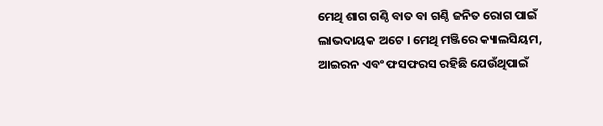ମେଥି ଶାଗ ଗଣ୍ଠି ବାତ ବା ଗଣ୍ଠି ଜନିତ ରୋଗ ପାଇଁ ଲାଭଦାୟକ ଅଟେ । ମେଥି ମଞ୍ଜିରେ କ୍ୟାଲସିୟମ, ଆଇରନ ଏବଂ ଫସଫରସ ରହିଛି ଯେଉଁଥିପାଇଁ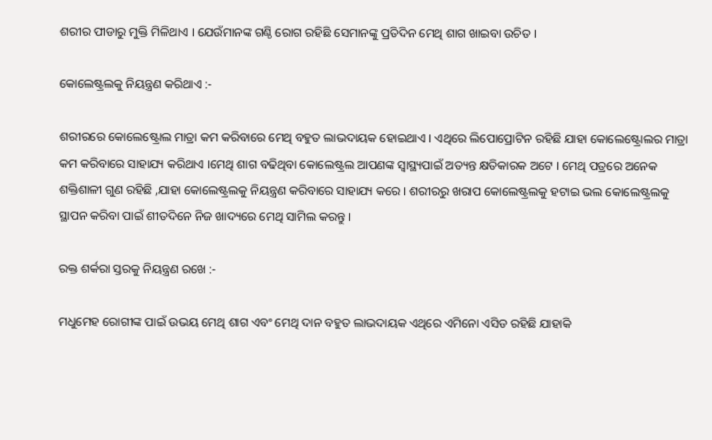ଶରୀର ପୀଡାରୁ ମୁକ୍ତି ମିଳିଥାଏ । ଯେଉଁମାନଙ୍କ ଗଣ୍ଠି ରୋଗ ରହିଛି ସେମାନଙ୍କୁ ପ୍ରତିଦିନ ମେଥି ଶାଗ ଖାଇବା ଉଚିତ ।

କୋଲେଷ୍ଟ୍ରଲକୁ ନିୟନ୍ତ୍ରଣ କରିଥାଏ :-

ଶରୀରରେ କୋଲେଷ୍ଟ୍ରୋଲ ମାତ୍ରା କମ କରିବାରେ ମେଥି ବହୁତ ଲାଭଦାୟକ ହୋଇଥାଏ । ଏଥିରେ ଲିପୋପ୍ରୋଟିନ ରହିଛି ଯାହା କୋଲେଷ୍ଟ୍ରୋଲର ମାତ୍ରା କମ କରିବାରେ ସାହାଯ୍ୟ କରିଥାଏ ।ମେଥି ଶାଗ ବଢିଥିବା କୋଲେଷ୍ଟ୍ରଲ ଆପଣଙ୍କ ସ୍ୱାସ୍ଥ୍ୟପାଇଁ ଅତ୍ୟନ୍ତ କ୍ଷତିକାରକ ଅଟେ । ମେଥି ପତ୍ରରେ ଅନେକ ଶକ୍ତିଶାଳୀ ଗୁଣ ରହିଛି ,ଯାହା କୋଲେଷ୍ଟ୍ରଲକୁ ନିୟନ୍ତ୍ରଣ କରିବାରେ ସାହାଯ୍ୟ କରେ । ଶରୀରରୁ ଖରାପ କୋଲେଷ୍ଟ୍ରଲକୁ ହଟାଇ ଭଲ କୋଲେଷ୍ଟ୍ରଲକୁ ସ୍ଥାପନ କରିବା ପାଇଁ ଶୀତଦିନେ ନିଜ ଖାଦ୍ୟରେ ମେଥି ସାମିଲ କରନ୍ତୁ ।

ରକ୍ତ ଶର୍କରା ସ୍ତରକୁ ନିୟନ୍ତ୍ରଣ ରଖେ :-

ମଧୁମେହ ରୋଗୀଙ୍କ ପାଇଁ ଉଭୟ ମେଥି ଶାଗ ଏବଂ ମେଥି ଦାନ ବହୁତ ଲାଭଦାୟକ ଏଥିରେ ଏମିନୋ ଏସିଡ ରହିଛି ଯାହାକି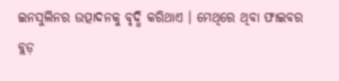ଇନସୁଲିନର ଉତ୍ପାଦନକୁ ବୃଦ୍ଧି କରିଥାଏ । ମେଥିରେ ଥିବା ଫାଇବର ବ୍ଲଡ଼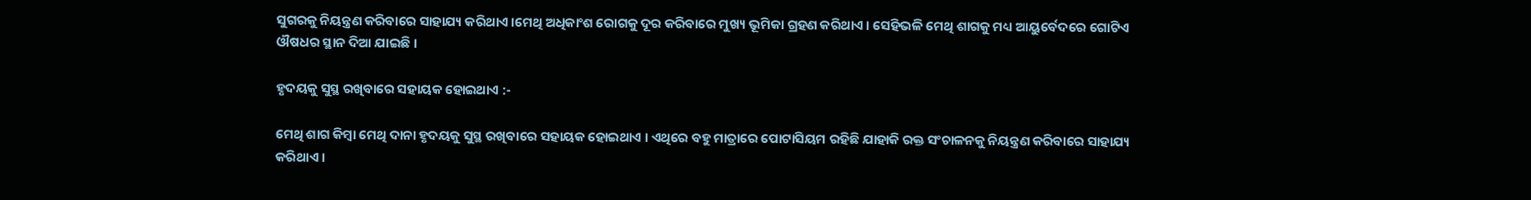ସୁଗରକୁ ନିୟନ୍ତ୍ରଣ କରିବାରେ ସାହାଯ୍ୟ କରିଥାଏ ।ମେଥି ଅଧିକାଂଶ ରୋଗକୁ ଦୂର କରିବାରେ ମୁଖ୍ୟ ଭୂମିକା ଗ୍ରହଣ କରିଥାଏ। ସେହିଭଳି ମେଥି ଶାଗକୁ ମଧ୍ୟ ଆୟୁର୍ବେଦରେ ଗୋଟିଏ ଔଷଧର ସ୍ଥାନ ଦିଆ ଯାଇଛି ।

ହୃଦୟକୁ ସୁସ୍ଥ ରଖିବାରେ ସହାୟକ ହୋଇଥାଏ :-

ମେଥି ଶାଗ କିମ୍ବା ମେଥି ଦାନା ହୃଦୟକୁ ସୁସ୍ଥ ରଖିବାରେ ସହାୟକ ହୋଇଥାଏ । ଏଥିରେ ବହୁ ମାତ୍ରାରେ ପୋଟାସିୟମ ରହିଛି ଯାହାକି ରକ୍ତ ସଂଚାଳନକୁ ନିୟନ୍ତ୍ରଣ କରିବାରେ ସାହାଯ୍ୟ କରିଥାଏ ।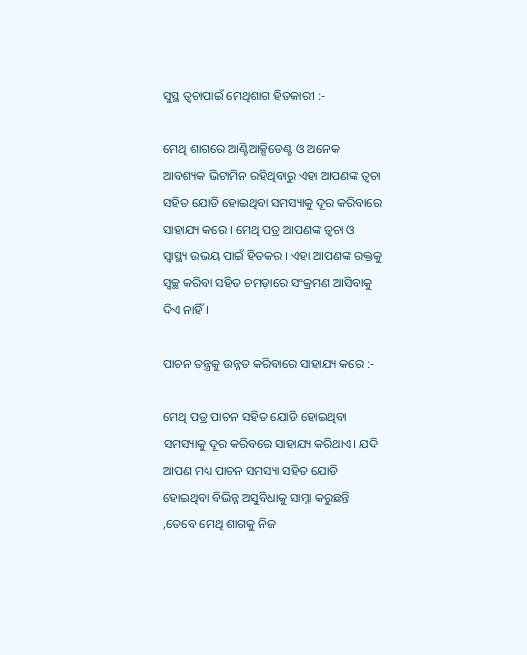ସୁସ୍ଥ ତ୍ୱଚାପାଇଁ ମେଥିଶାଗ ହିତକାରୀ :-

ମେଥି ଶାଗରେ ଆଣ୍ଟିଆକ୍ସିଡେଣ୍ଟ ଓ ଅନେକ ଆବଶ୍ୟକ ଭିଟାମିନ ରହିଥିବାରୁ ଏହା ଆପଣଙ୍କ ତ୍ୱଚା ସହିତ ଯୋଡି ହୋଇଥିବା ସମସ୍ୟାକୁ ଦୂର କରିବାରେ ସାହାଯ୍ୟ କରେ । ମେଥି ପତ୍ର ଆପଣଙ୍କ ତ୍ୱଚା ଓ ସ୍ୱାସ୍ଥ୍ୟ ଉଭୟ ପାଇଁ ହିତକର । ଏହା ଆପଣଙ୍କ ରକ୍ତକୁ ସ୍ୱଚ୍ଛ କରିବା ସହିତ ଚମଡ଼ାରେ ସଂକ୍ରମଣ ଆସିବାକୁ ଦିଏ ନାହିଁ ।

ପାଚନ ତନ୍ତ୍ରକୁ ଉନ୍ନତ କରିବାରେ ସାହାଯ୍ୟ କରେ :-

ମେଥି ପତ୍ର ପାଚନ ସହିତ ଯୋଡି ହୋଇଥିବା ସମସ୍ୟାକୁ ଦୂର କରିବରେ ସାହାଯ୍ୟ କରିଥାଏ। ଯଦି ଆପଣ ମଧ୍ୟ ପାଚନ ସମସ୍ୟା ସହିତ ଯୋଡି ହୋଇଥିବା ବିଭିନ୍ନ ଅସୁବିଧାକୁ ସାମ୍ନା କରୁଛନ୍ତି ,ତେବେ ମେଥି ଶାଗକୁ ନିଜ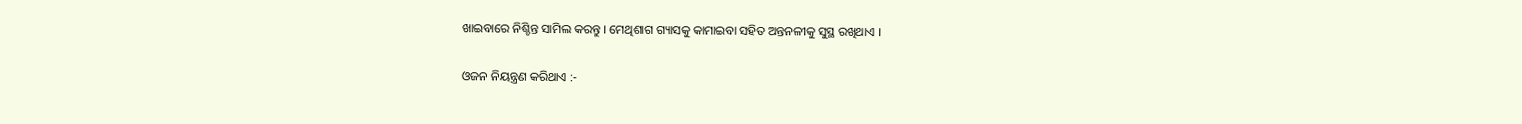ଖାଇବାରେ ନିଶ୍ଚିନ୍ତ ସାମିଲ କରନ୍ତୁ । ମେଥିଶାଗ ଗ୍ୟାସକୁ କାମାଇବା ସହିତ ଅନ୍ତନଳୀକୁ ସୁସ୍ଥ ରଖିଥାଏ ।

ଓଜନ ନିୟନ୍ତ୍ରଣ କରିଥାଏ :-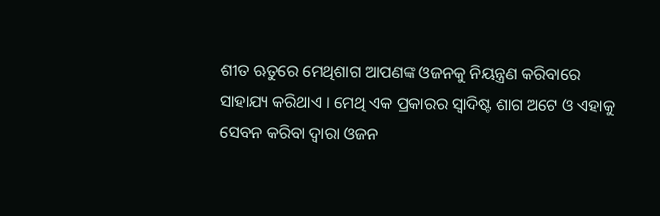ଶୀତ ଋତୁରେ ମେଥିଶାଗ ଆପଣଙ୍କ ଓଜନକୁ ନିୟନ୍ତ୍ରଣ କରିବାରେ ସାହାଯ୍ୟ କରିଥାଏ । ମେଥି ଏକ ପ୍ରକାରର ସ୍ୱାଦିଷ୍ଟ ଶାଗ ଅଟେ ଓ ଏହାକୁ ସେବନ କରିବା ଦ୍ୱାରା ଓଜନ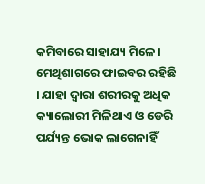କମିବାରେ ସାହାଯ୍ୟ ମିଳେ। ମେଥିଶାଗରେ ଫାଇବର ରହିଛି । ଯାହା ଦ୍ୱାରା ଶରୀରକୁ ଅଧିକ କ୍ୟାଲୋରୀ ମିଳିଥାଏ ଓ ଡେରି ପର୍ଯ୍ୟନ୍ତ ଭୋକ ଲାଗେନାହିଁ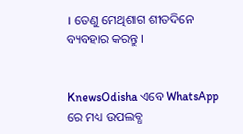। ତେଣୁ ମେଥିଶାଗ ଶୀତଦିନେ ବ୍ୟବହାର କରନ୍ତୁ ।


KnewsOdisha ଏବେ WhatsApp ରେ ମଧ୍ୟ ଉପଲବ୍ଧ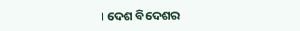। ଦେଶ ବିଦେଶର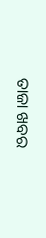ତାଜା ଖବର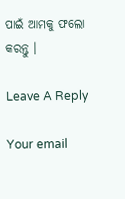ପାଇଁ ଆମକୁ ଫଲୋ କରନ୍ତୁ ।

Leave A Reply

Your email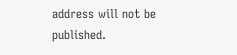address will not be published.